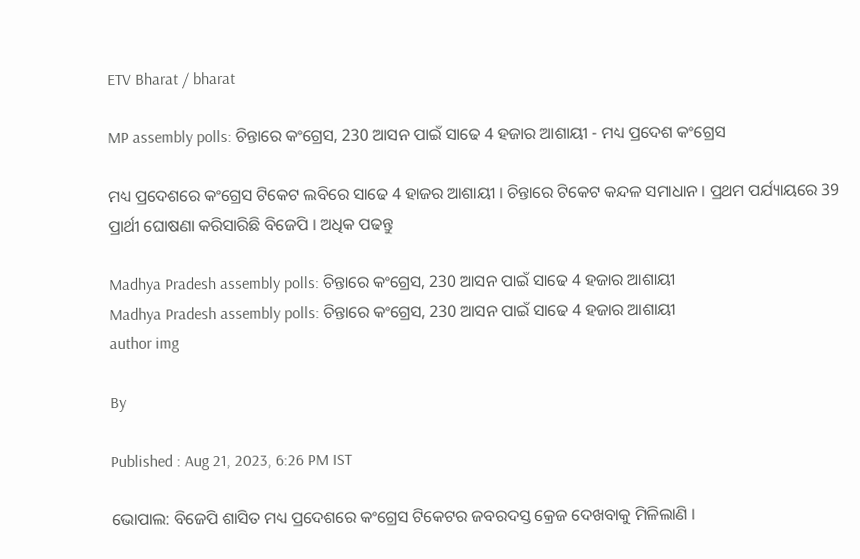ETV Bharat / bharat

MP assembly polls: ଚିନ୍ତାରେ କଂଗ୍ରେସ, 230 ଆସନ ପାଇଁ ସାଢେ 4 ହଜାର ଆଶାୟୀ - ମଧ୍ୟ ପ୍ରଦେଶ କଂଗ୍ରେସ

ମଧ୍ୟ ପ୍ରଦେଶରେ କଂଗ୍ରେସ ଟିକେଟ ଲବିରେ ସାଢେ 4 ହାଜର ଆଶାୟୀ । ଚିନ୍ତାରେ ଟିକେଟ କନ୍ଦଳ ସମାଧାନ । ପ୍ରଥମ ପର୍ଯ୍ୟାୟରେ 39 ପ୍ରାର୍ଥୀ ଘୋଷଣା କରିସାରିଛି ବିଜେପି । ଅଧିକ ପଢନ୍ତୁ

Madhya Pradesh assembly polls: ଚିନ୍ତାରେ କଂଗ୍ରେସ, 230 ଆସନ ପାଇଁ ସାଢେ 4 ହଜାର ଆଶାୟୀ
Madhya Pradesh assembly polls: ଚିନ୍ତାରେ କଂଗ୍ରେସ, 230 ଆସନ ପାଇଁ ସାଢେ 4 ହଜାର ଆଶାୟୀ
author img

By

Published : Aug 21, 2023, 6:26 PM IST

ଭୋପାଲ: ବିଜେପି ଶାସିତ ମଧ୍ୟ ପ୍ରଦେଶରେ କଂଗ୍ରେସ ଟିକେଟର ଜବରଦସ୍ତ କ୍ରେଜ ଦେଖବାକୁ ମିଳିଲାଣି ।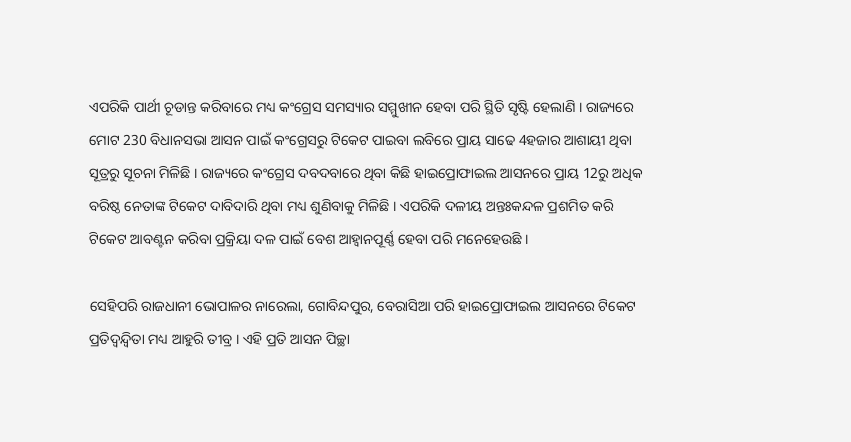ଏପରିକି ପାର୍ଥୀ ଚୂଡାନ୍ତ କରିବାରେ ମଧ୍ୟ କଂଗ୍ରେସ ସମସ୍ୟାର ସମ୍ମୁଖୀନ ହେବା ପରି ସ୍ଥିତି ସୃଷ୍ଟି ହେଲାଣି । ରାଜ୍ୟରେ ମୋଟ 230 ବିଧାନସଭା ଆସନ ପାଇଁ କଂଗ୍ରେସରୁ ଟିକେଟ ପାଇବା ଲବିରେ ପ୍ରାୟ ସାଢେ 4ହଜାର ଆଶାୟୀ ଥିବା ସୂତ୍ରରୁ ସୂଚନା ମିଳିଛି । ରାଜ୍ୟରେ କଂଗ୍ରେସ ଦବଦବାରେ ଥିବା କିଛି ହାଇପ୍ରୋଫାଇଲ ଆସନରେ ପ୍ରାୟ 12ରୁ ଅଧିକ ବରିଷ୍ଠ ନେତାଙ୍କ ଟିକେଟ ଦାବିଦାରି ଥିବା ମଧ୍ୟ ଶୁଣିବାକୁ ମିଳିଛି । ଏପରିକି ଦଳୀୟ ଅନ୍ତଃକନ୍ଦଳ ପ୍ରଶମିତ କରି ଟିକେଟ ଆବଣ୍ଟନ କରିବା ପ୍ରକ୍ରିୟା ଦଳ ପାଇଁ ବେଶ ଆହ୍ବାନପୂର୍ଣ୍ଣ ହେବା ପରି ମନେହେଉଛି ।

ସେହିପରି ରାଜଧାନୀ ଭୋପାଳର ନାରେଲା, ଗୋବିନ୍ଦପୁର, ବେରାସିଆ ପରି ହାଇପ୍ରୋଫାଇଲ ଆସନରେ ଟିକେଟ ପ୍ରତିଦ୍ବନ୍ଦ୍ବିତା ମଧ୍ୟ ଆହୁରି ତୀବ୍ର । ଏହି ପ୍ରତି ଆସନ ପିଚ୍ଛା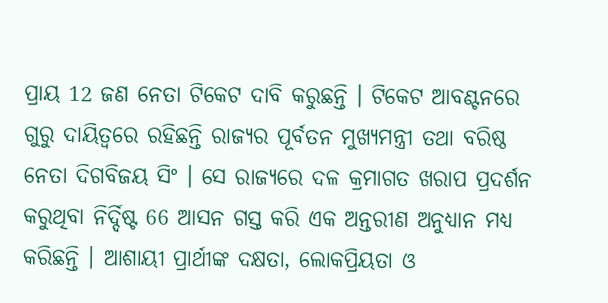ପ୍ରାୟ 12 ଜଣ ନେତା ଟିକେଟ ଦାବି କରୁଛନ୍ତି । ଟିକେଟ ଆବଣ୍ଟନରେ ଗୁରୁ ଦାୟିତ୍ବରେ ରହିଛନ୍ତି ରାଜ୍ୟର ପୂର୍ବତନ ମୁଖ୍ଯମନ୍ତ୍ରୀ ତଥା ବରିଷ୍ଠ ନେତା ଦିଗବିଜୟ ସିଂ । ସେ ରାଜ୍ୟରେ ଦଳ କ୍ରମାଗତ ଖରାପ ପ୍ରଦର୍ଶନ କରୁଥିବା ନିର୍ଦ୍ଦିଷ୍ଟ 66 ଆସନ ଗସ୍ତ କରି ଏକ ଅନ୍ତରୀଣ ଅନୁଧ୍ୟାନ ମଧ୍ୟ କରିଛନ୍ତି । ଆଶାୟୀ ପ୍ରାର୍ଥୀଙ୍କ ଦକ୍ଷତା, ଲୋକପ୍ରିୟତା ଓ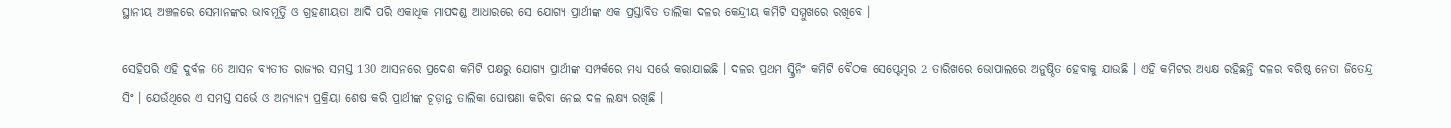ସ୍ଥାନୀୟ ଅଞ୍ଚଳରେ ସେମାନଙ୍କର ଭାବମୂର୍ତ୍ତି ଓ ଗ୍ରହଣୀୟତା ଆଦି ପରି ଏକାଧିକ ମାପଦଣ୍ଡ ଆଧାରରେ ସେ ଯୋଗ୍ୟ ପ୍ରାର୍ଥୀଙ୍କ ଏକ ପ୍ରସ୍ତାବିତ ତାଲିକା ଦଳର କେନ୍ଦ୍ରୀୟ କମିଟି ସମ୍ମୁଖରେ ରଖିବେ ।

ସେହିପରି ଏହି ଦୁର୍ବଳ 66 ଆସନ ବ୍ୟତୀତ ରାଜ୍ୟର ସମସ୍ତ 130 ଆସନରେ ପ୍ରଦେଶ କମିଟି ପକ୍ଷରୁ ଯୋଗ୍ୟ ପ୍ରାର୍ଥୀଙ୍କ ସମ୍ପର୍କରେ ମଧ୍ୟ ସର୍ଭେ କରାଯାଇଛି । ଦଳର ପ୍ରଥମ ସ୍କ୍ରିନିଂ କମିଟି ବୈଠକ ସେପ୍ଟେମ୍ବର 2 ତାରିଖରେ ଭୋପାଲରେ ଅନୁଷ୍ଠିତ ହେବାକୁ ଯାଉଛି । ଏହି କମିଟର ଅଧ୍ୟକ୍ଷ ରହିଛନ୍ତି ଦଳର ବରିଷ୍ଠ ନେତା ଜିତେନ୍ଦ୍ର ସିଂ । ଯେଉଁଥିରେ ଏ ସମସ୍ତ ସର୍ଭେ ଓ ଅନ୍ୟାନ୍ୟ ପ୍ରକ୍ରିୟା ଶେଷ କରି ପ୍ରାର୍ଥୀଙ୍କ ଚୂଡ଼ାନ୍ତ ତାଲିକା ଘୋଷଣା କରିବା ନେଇ ଦଳ ଲକ୍ଷ୍ୟ ରଖିଛି ।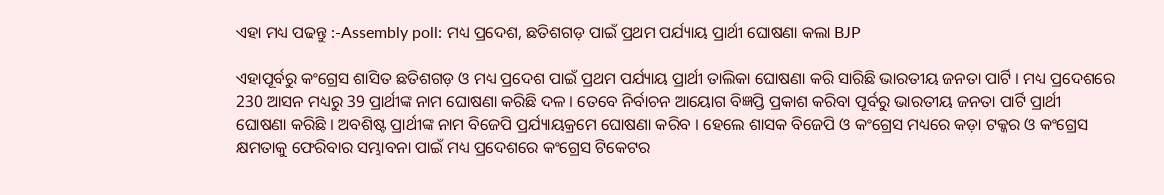ଏହା ମଧ୍ୟ ପଢନ୍ତୁ :-Assembly poll: ମଧ୍ୟ ପ୍ରଦେଶ, ଛତିଶଗଡ଼ ପାଇଁ ପ୍ରଥମ ପର୍ଯ୍ୟାୟ ପ୍ରାର୍ଥୀ ଘୋଷଣା କଲା BJP

ଏହାପୂର୍ବରୁ କଂଗ୍ରେସ ଶାସିତ ଛତିଶଗଡ଼ ଓ ମଧ୍ୟ ପ୍ରଦେଶ ପାଇଁ ପ୍ରଥମ ପର୍ଯ୍ୟାୟ ପ୍ରାର୍ଥୀ ତାଲିକା ଘୋଷଣା କରି ସାରିଛି ଭାରତୀୟ ଜନତା ପାର୍ଟି । ମଧ୍ୟ ପ୍ରଦେଶରେ 230 ଆସନ ମଧ୍ୟରୁ 39 ପ୍ରାର୍ଥୀଙ୍କ ନାମ ଘୋଷଣା କରିଛି ଦଳ । ତେବେ ନିର୍ବାଚନ ଆୟୋଗ ବିଜ୍ଞପ୍ତି ପ୍ରକାଶ କରିବା ପୂର୍ବରୁ ଭାରତୀୟ ଜନତା ପାର୍ଟି ପ୍ରାର୍ଥୀ ଘୋଷଣା କରିଛି । ଅବଶିଷ୍ଟ ପ୍ରାର୍ଥୀଙ୍କ ନାମ ବିଜେପି ପ୍ରର୍ଯ୍ୟାୟକ୍ରମେ ଘୋଷଣା କରିବ । ହେଲେ ଶାସକ ବିଜେପି ଓ କଂଗ୍ରେସ ମଧ୍ୟରେ କଡ଼ା ଟକ୍କର ଓ କଂଗ୍ରେସ କ୍ଷମତାକୁ ଫେରିବାର ସମ୍ଭାବନା ପାଇଁ ମଧ୍ୟ ପ୍ରଦେଶରେ କଂଗ୍ରେସ ଟିକେଟର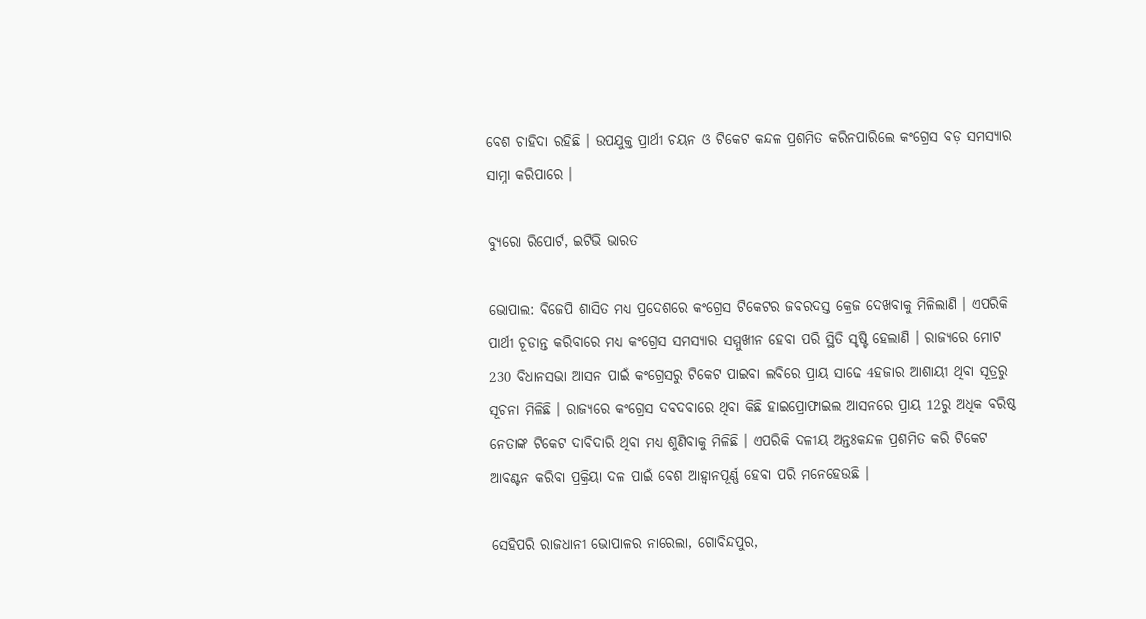ବେଶ ଚାହିଦା ରହିଛି । ଉପଯୁକ୍ତ ପ୍ରାର୍ଥୀ ଚୟନ ଓ ଟିକେଟ କନ୍ଦଳ ପ୍ରଶମିତ କରିନପାରିଲେ କଂଗ୍ରେସ ବଡ଼ ସମସ୍ୟାର ସାମ୍ନା କରିପାରେ ।

ବ୍ୟୁରୋ ରିପୋର୍ଟ, ଇଟିଭି ଭାରତ

ଭୋପାଲ: ବିଜେପି ଶାସିତ ମଧ୍ୟ ପ୍ରଦେଶରେ କଂଗ୍ରେସ ଟିକେଟର ଜବରଦସ୍ତ କ୍ରେଜ ଦେଖବାକୁ ମିଳିଲାଣି । ଏପରିକି ପାର୍ଥୀ ଚୂଡାନ୍ତ କରିବାରେ ମଧ୍ୟ କଂଗ୍ରେସ ସମସ୍ୟାର ସମ୍ମୁଖୀନ ହେବା ପରି ସ୍ଥିତି ସୃଷ୍ଟି ହେଲାଣି । ରାଜ୍ୟରେ ମୋଟ 230 ବିଧାନସଭା ଆସନ ପାଇଁ କଂଗ୍ରେସରୁ ଟିକେଟ ପାଇବା ଲବିରେ ପ୍ରାୟ ସାଢେ 4ହଜାର ଆଶାୟୀ ଥିବା ସୂତ୍ରରୁ ସୂଚନା ମିଳିଛି । ରାଜ୍ୟରେ କଂଗ୍ରେସ ଦବଦବାରେ ଥିବା କିଛି ହାଇପ୍ରୋଫାଇଲ ଆସନରେ ପ୍ରାୟ 12ରୁ ଅଧିକ ବରିଷ୍ଠ ନେତାଙ୍କ ଟିକେଟ ଦାବିଦାରି ଥିବା ମଧ୍ୟ ଶୁଣିବାକୁ ମିଳିଛି । ଏପରିକି ଦଳୀୟ ଅନ୍ତଃକନ୍ଦଳ ପ୍ରଶମିତ କରି ଟିକେଟ ଆବଣ୍ଟନ କରିବା ପ୍ରକ୍ରିୟା ଦଳ ପାଇଁ ବେଶ ଆହ୍ବାନପୂର୍ଣ୍ଣ ହେବା ପରି ମନେହେଉଛି ।

ସେହିପରି ରାଜଧାନୀ ଭୋପାଳର ନାରେଲା, ଗୋବିନ୍ଦପୁର,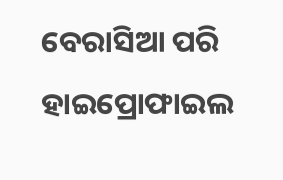ବେରାସିଆ ପରି ହାଇପ୍ରୋଫାଇଲ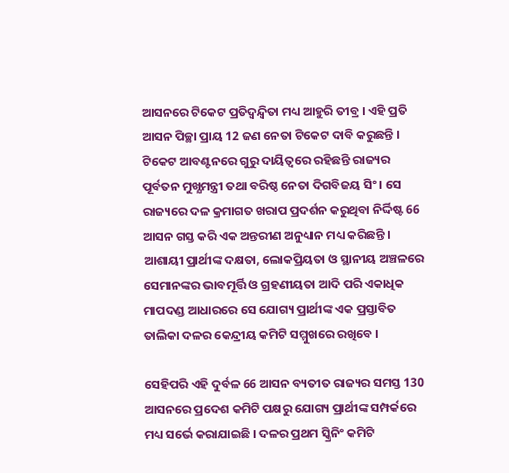ଆସନରେ ଟିକେଟ ପ୍ରତିଦ୍ବନ୍ଦ୍ବିତା ମଧ୍ୟ ଆହୁରି ତୀବ୍ର । ଏହି ପ୍ରତି ଆସନ ପିଚ୍ଛା ପ୍ରାୟ 12 ଜଣ ନେତା ଟିକେଟ ଦାବି କରୁଛନ୍ତି । ଟିକେଟ ଆବଣ୍ଟନରେ ଗୁରୁ ଦାୟିତ୍ବରେ ରହିଛନ୍ତି ରାଜ୍ୟର ପୂର୍ବତନ ମୁଖ୍ଯମନ୍ତ୍ରୀ ତଥା ବରିଷ୍ଠ ନେତା ଦିଗବିଜୟ ସିଂ । ସେ ରାଜ୍ୟରେ ଦଳ କ୍ରମାଗତ ଖରାପ ପ୍ରଦର୍ଶନ କରୁଥିବା ନିର୍ଦ୍ଦିଷ୍ଟ 66 ଆସନ ଗସ୍ତ କରି ଏକ ଅନ୍ତରୀଣ ଅନୁଧ୍ୟାନ ମଧ୍ୟ କରିଛନ୍ତି । ଆଶାୟୀ ପ୍ରାର୍ଥୀଙ୍କ ଦକ୍ଷତା, ଲୋକପ୍ରିୟତା ଓ ସ୍ଥାନୀୟ ଅଞ୍ଚଳରେ ସେମାନଙ୍କର ଭାବମୂର୍ତ୍ତି ଓ ଗ୍ରହଣୀୟତା ଆଦି ପରି ଏକାଧିକ ମାପଦଣ୍ଡ ଆଧାରରେ ସେ ଯୋଗ୍ୟ ପ୍ରାର୍ଥୀଙ୍କ ଏକ ପ୍ରସ୍ତାବିତ ତାଲିକା ଦଳର କେନ୍ଦ୍ରୀୟ କମିଟି ସମ୍ମୁଖରେ ରଖିବେ ।

ସେହିପରି ଏହି ଦୁର୍ବଳ 66 ଆସନ ବ୍ୟତୀତ ରାଜ୍ୟର ସମସ୍ତ 130 ଆସନରେ ପ୍ରଦେଶ କମିଟି ପକ୍ଷରୁ ଯୋଗ୍ୟ ପ୍ରାର୍ଥୀଙ୍କ ସମ୍ପର୍କରେ ମଧ୍ୟ ସର୍ଭେ କରାଯାଇଛି । ଦଳର ପ୍ରଥମ ସ୍କ୍ରିନିଂ କମିଟି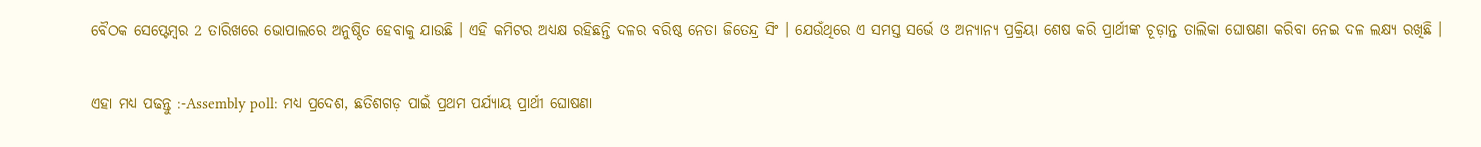ବୈଠକ ସେପ୍ଟେମ୍ବର 2 ତାରିଖରେ ଭୋପାଲରେ ଅନୁଷ୍ଠିତ ହେବାକୁ ଯାଉଛି । ଏହି କମିଟର ଅଧ୍ୟକ୍ଷ ରହିଛନ୍ତି ଦଳର ବରିଷ୍ଠ ନେତା ଜିତେନ୍ଦ୍ର ସିଂ । ଯେଉଁଥିରେ ଏ ସମସ୍ତ ସର୍ଭେ ଓ ଅନ୍ୟାନ୍ୟ ପ୍ରକ୍ରିୟା ଶେଷ କରି ପ୍ରାର୍ଥୀଙ୍କ ଚୂଡ଼ାନ୍ତ ତାଲିକା ଘୋଷଣା କରିବା ନେଇ ଦଳ ଲକ୍ଷ୍ୟ ରଖିଛି ।

ଏହା ମଧ୍ୟ ପଢନ୍ତୁ :-Assembly poll: ମଧ୍ୟ ପ୍ରଦେଶ, ଛତିଶଗଡ଼ ପାଇଁ ପ୍ରଥମ ପର୍ଯ୍ୟାୟ ପ୍ରାର୍ଥୀ ଘୋଷଣା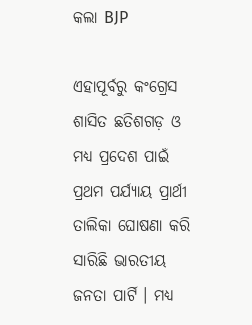କଲା BJP

ଏହାପୂର୍ବରୁ କଂଗ୍ରେସ ଶାସିତ ଛତିଶଗଡ଼ ଓ ମଧ୍ୟ ପ୍ରଦେଶ ପାଇଁ ପ୍ରଥମ ପର୍ଯ୍ୟାୟ ପ୍ରାର୍ଥୀ ତାଲିକା ଘୋଷଣା କରି ସାରିଛି ଭାରତୀୟ ଜନତା ପାର୍ଟି । ମଧ୍ୟ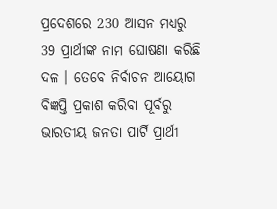ପ୍ରଦେଶରେ 230 ଆସନ ମଧ୍ୟରୁ 39 ପ୍ରାର୍ଥୀଙ୍କ ନାମ ଘୋଷଣା କରିଛି ଦଳ । ତେବେ ନିର୍ବାଚନ ଆୟୋଗ ବିଜ୍ଞପ୍ତି ପ୍ରକାଶ କରିବା ପୂର୍ବରୁ ଭାରତୀୟ ଜନତା ପାର୍ଟି ପ୍ରାର୍ଥୀ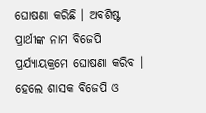ଘୋଷଣା କରିଛି । ଅବଶିଷ୍ଟ ପ୍ରାର୍ଥୀଙ୍କ ନାମ ବିଜେପି ପ୍ରର୍ଯ୍ୟାୟକ୍ରମେ ଘୋଷଣା କରିବ । ହେଲେ ଶାସକ ବିଜେପି ଓ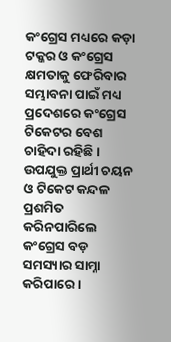କଂଗ୍ରେସ ମଧ୍ୟରେ କଡ଼ା ଟକ୍କର ଓ କଂଗ୍ରେସ କ୍ଷମତାକୁ ଫେରିବାର ସମ୍ଭାବନା ପାଇଁ ମଧ୍ୟ ପ୍ରଦେଶରେ କଂଗ୍ରେସ ଟିକେଟର ବେଶ ଚାହିଦା ରହିଛି । ଉପଯୁକ୍ତ ପ୍ରାର୍ଥୀ ଚୟନ ଓ ଟିକେଟ କନ୍ଦଳ ପ୍ରଶମିତ କରିନପାରିଲେ କଂଗ୍ରେସ ବଡ଼ ସମସ୍ୟାର ସାମ୍ନା କରିପାରେ ।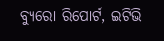ବ୍ୟୁରୋ ରିପୋର୍ଟ, ଇଟିଭି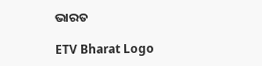ଭାରତ

ETV Bharat Logo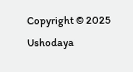Copyright © 2025 Ushodaya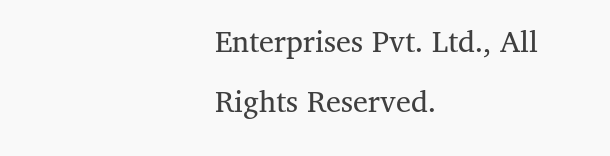Enterprises Pvt. Ltd., All Rights Reserved.